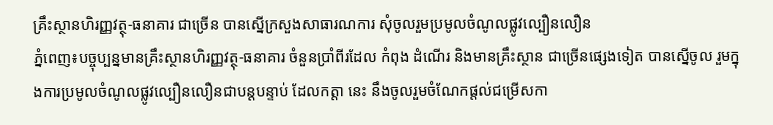គ្រឹះស្ថានហិរញ្ញវត្ថុ-ធនាគារ ជាច្រើន បានស្នើក្រសួងសាធារណការ សុំចូលរួមប្រមូលចំណូលផ្លូវល្បឿនលឿន
ភ្នំពេញ៖បច្ចុប្បន្នមានគ្រឹះស្ថានហិរញ្ញវត្ថុ-ធនាគារ ចំនួនប្រាំពីរដែល កំពុង ដំណើរ និងមានគ្រឹះស្ថាន ជាច្រើនផ្សេងទៀត បានស្នើចូល រួមក្នុងការប្រមូលចំណូលផ្លូវល្បឿនលឿនជាបន្តបន្ទាប់ ដែលកត្តា នេះ នឹងចូលរួមចំណែកផ្តល់ជម្រើសកា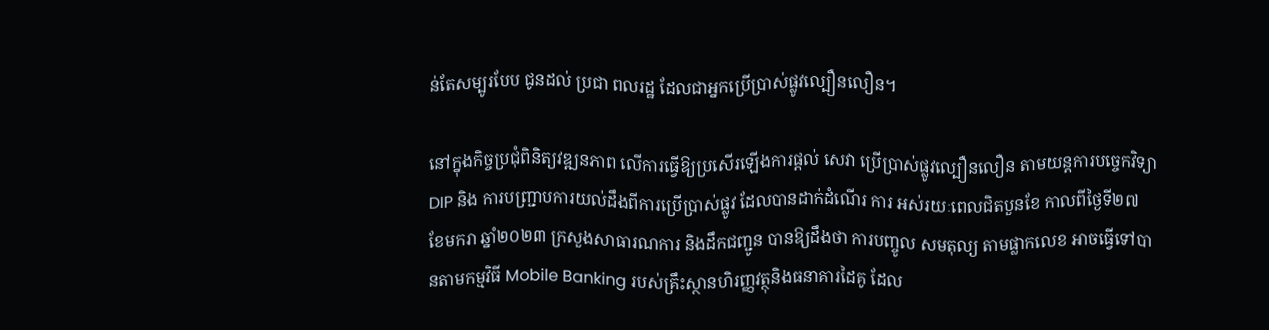ន់តែសម្បូរបែប ជូនដល់ ប្រជា ពលរដ្ឋ ដែលជាអ្នកប្រើប្រាស់ផ្លូវល្បឿនលឿន។

នៅក្នុងកិច្ចប្រជុំពិនិត្យវឌ្ឍនភាព លើការធ្វើឱ្យប្រសើរឡើងការផ្តល់ សេវា ប្រើប្រាស់ផ្លូវល្បឿនលឿន តាមយន្តការបច្ចេកវិទ្យា DIP និង ការបញ្ជ្រាបការយល់ដឹងពីការប្រើប្រាស់ផ្លូវ ដែលបានដាក់ដំណើរ ការ អស់រយៈពេលជិតបួនខែ កាលពីថ្ងៃទី២៧ ខែមករា ឆ្នាំ២០២៣ ក្រសួងសាធារណការ និងដឹកជញ្ជូន បានឱ្យដឹងថា ការបញ្ចូល សមតុល្យ តាមផ្លាកលេខ អាចធ្វើទៅបានតាមកម្មវិធី Mobile Banking របស់គ្រឹះស្ថានហិរញ្ញវត្ថុនិងធនាគារដៃគូ ដែល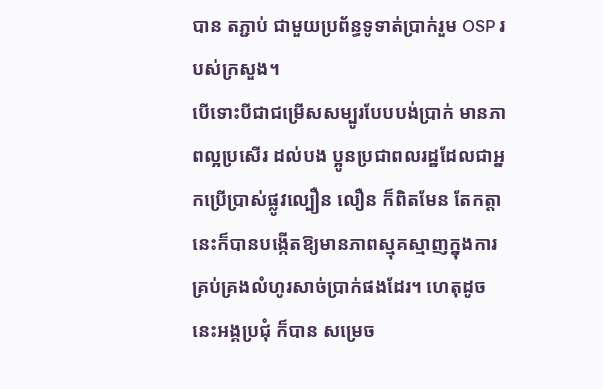បាន តភ្ជាប់ ជាមួយប្រព័ន្ធទូទាត់ប្រាក់រួម OSP របស់ក្រសួង។
បើទោះបីជាជម្រើសសម្បូរបែបបង់ប្រាក់ មានភាពល្អប្រសើរ ដល់បង ប្អូនប្រជាពលរដ្ឋដែលជាអ្នកប្រើប្រាស់ផ្លូវល្បឿន លឿន ក៏ពិតមែន តែកត្តានេះក៏បានបង្កើតឱ្យមានភាពស្មុគស្មាញក្នុងការ គ្រប់គ្រងលំហូរសាច់ប្រាក់ផងដែរ។ ហេតុដូចនេះអង្គប្រជុំ ក៏បាន សម្រេច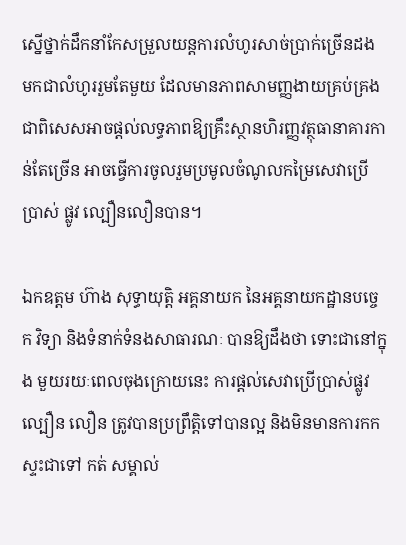ស្នើថ្នាក់ដឹកនាំកែសម្រួលយន្តការលំហូរសាច់ប្រាក់ច្រើនដង មកជាលំហូររួមតែមួយ ដែលមានភាពសាមញ្ញងាយគ្រប់គ្រង ជាពិសេសអាចផ្តល់លទ្ធភាពឱ្យគ្រឹះស្ថានហិរញ្ញវត្ថុធានាគារកាន់តែច្រើន អាចធ្វើការចូលរួមប្រមូលចំណូលកម្រៃសេវាប្រើប្រាស់ ផ្លូវ ល្បឿនលឿនបាន។

ឯកឧត្តម ហ៊ាង សុទ្ធាយុត្តិ អគ្គនាយក នៃអគ្គនាយកដ្ឋានបច្ចេក វិទ្យា និងទំនាក់ទំនងសាធារណៈ បានឱ្យដឹងថា ទោះជានៅក្នុង មួយរយៈពេលចុងក្រោយនេះ ការផ្តល់សេវាប្រើប្រាស់ផ្លូវ ល្បឿន លឿន ត្រូវបានប្រព្រឹត្តិទៅបានល្អ និងមិនមានការកកស្ទះជាទៅ កត់ សម្គាល់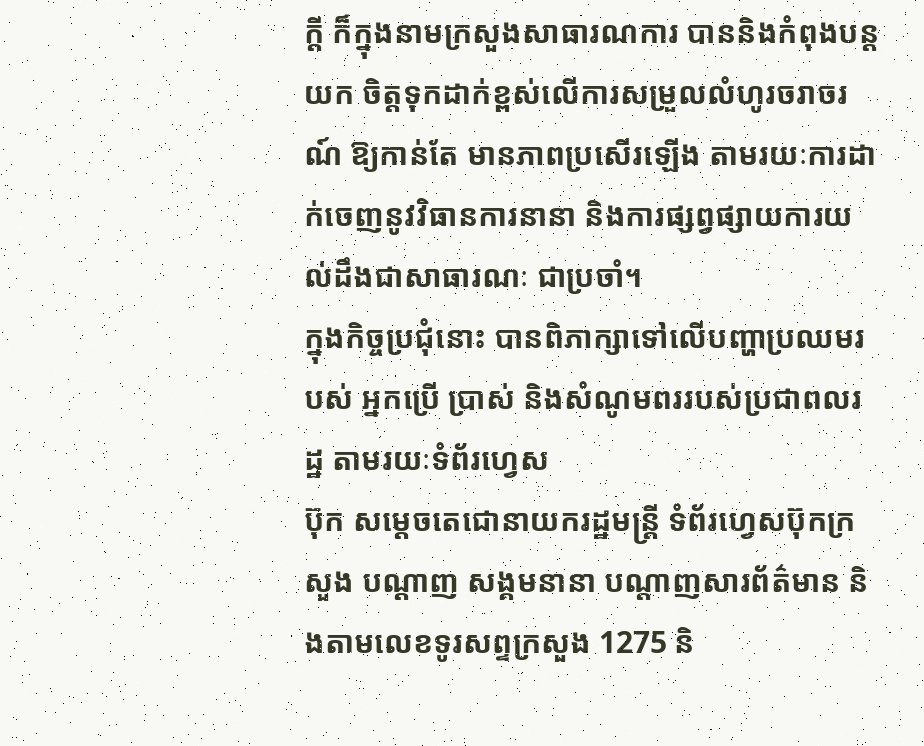ក្តី ក៏ក្នុងនាមក្រសួងសាធារណការ បាននិងកំពុងបន្ត យក ចិត្តទុកដាក់ខ្ពស់លើការសម្រួលលំហូរចរាចរណ៍ ឱ្យកាន់តែ មានភាពប្រសើរឡើង តាមរយៈការដាក់ចេញនូវវិធានការនានា និងការផ្សព្វផ្សាយការយល់ដឹងជាសាធារណៈ ជាប្រចាំ។
ក្នុងកិច្ចប្រជុំនោះ បានពិភាក្សាទៅលើបញ្ហាប្រឈមរបស់ អ្នកប្រើ ប្រាស់ និងសំណូមពររបស់ប្រជាពលរដ្ឋ តាមរយៈទំព័រហ្វេស
ប៊ុក សម្តេចតេជោនាយករដ្ឋមន្ត្រី ទំព័រហ្វេសប៊ុកក្រសួង បណ្តាញ សង្គមនានា បណ្តាញសារព័ត៌មាន និងតាមលេខទូរសព្ទក្រសួង 1275 និ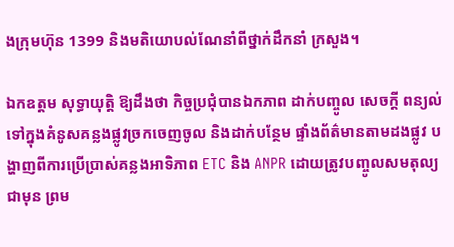ងក្រុមហ៊ុន 1399 និងមតិយោបល់ណែនាំពីថ្នាក់ដឹកនាំ ក្រសួង។

ឯកឧត្តម សុទ្ធាយុត្តិ ឱ្យដឹងថា កិច្ចប្រជុំបានឯកភាព ដាក់បញ្ចូល សេចក្តី ពន្យល់ទៅក្នុងគំនូសគន្លងផ្លូវច្រកចេញចូល និងដាក់បន្ថែម ផ្ទាំងព័ត៌មានតាមដងផ្លូវ បង្ហាញពីការប្រើប្រាស់គន្លងអាទិភាព ETC និង ANPR ដោយត្រូវបញ្ចូលសមតុល្យជាមុន ព្រម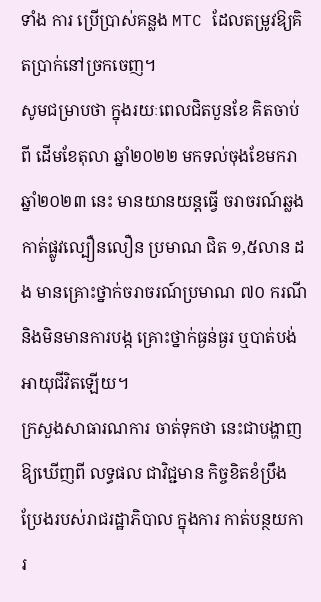ទាំង ការ ប្រើប្រាស់គន្លង MTC ដែលតម្រូវឱ្យគិតប្រាក់នៅច្រកចេញ។
សូមជម្រាបថា ក្នុងរយៈពេលជិតបួនខែ គិតចាប់ពី ដើមខែតុលា ឆ្នាំ២០២២ មកទល់ចុងខែមករា ឆ្នាំ២០២៣ នេះ មានយានយន្តធ្វើ ចរាចរណ៍ឆ្លងកាត់ផ្លូវល្បឿនលឿន ប្រមាណ ជិត ១,៥លាន ដង មានគ្រោះថ្នាក់ចរាចរណ៍ប្រមាណ ៧០ ករណី និងមិនមានការបង្ក គ្រោះថ្នាក់ធ្ងន់ធ្ងរ ឬបាត់បង់អាយុជីវិតឡើយ។
ក្រសួងសាធារណការ ចាត់ទុកថា នេះជាបង្ហាញឱ្យឃើញពី លទ្ធផល ជាវិជ្ជមាន កិច្ចខិតខំប្រឹងប្រែងរបស់រាជរដ្ឋាភិបាល ក្នុងការ កាត់បន្ថយការ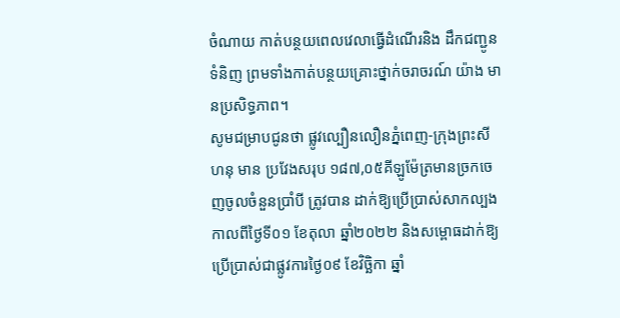ចំណាយ កាត់បន្ថយពេលវេលាធ្វើដំណើរនិង ដឹកជញ្ជូន ទំនិញ ព្រមទាំងកាត់បន្ថយគ្រោះថ្នាក់ចរាចរណ៍ យ៉ាង មានប្រសិទ្ធភាព។
សូមជម្រាបជូនថា ផ្លូវល្បឿនលឿនភ្នំពេញ-ក្រុងព្រះសីហនុ មាន ប្រវែងសរុប ១៨៧,០៥គីឡូម៉ែត្រមានច្រកចេញចូលចំនួនប្រាំបី ត្រូវបាន ដាក់ឱ្យប្រើប្រាស់សាកល្បងកាលពីថ្ងៃទី០១ ខែតុលា ឆ្នាំ២០២២ និងសម្ពោធដាក់ឱ្យប្រើប្រាស់ជាផ្លូវការថ្ងៃ០៩ ខែវិច្ឆិកា ឆ្នាំ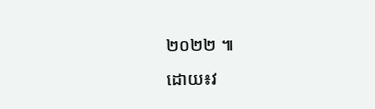២០២២ ៕
ដោយ៖វ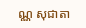ណ្ណ សុជាតា